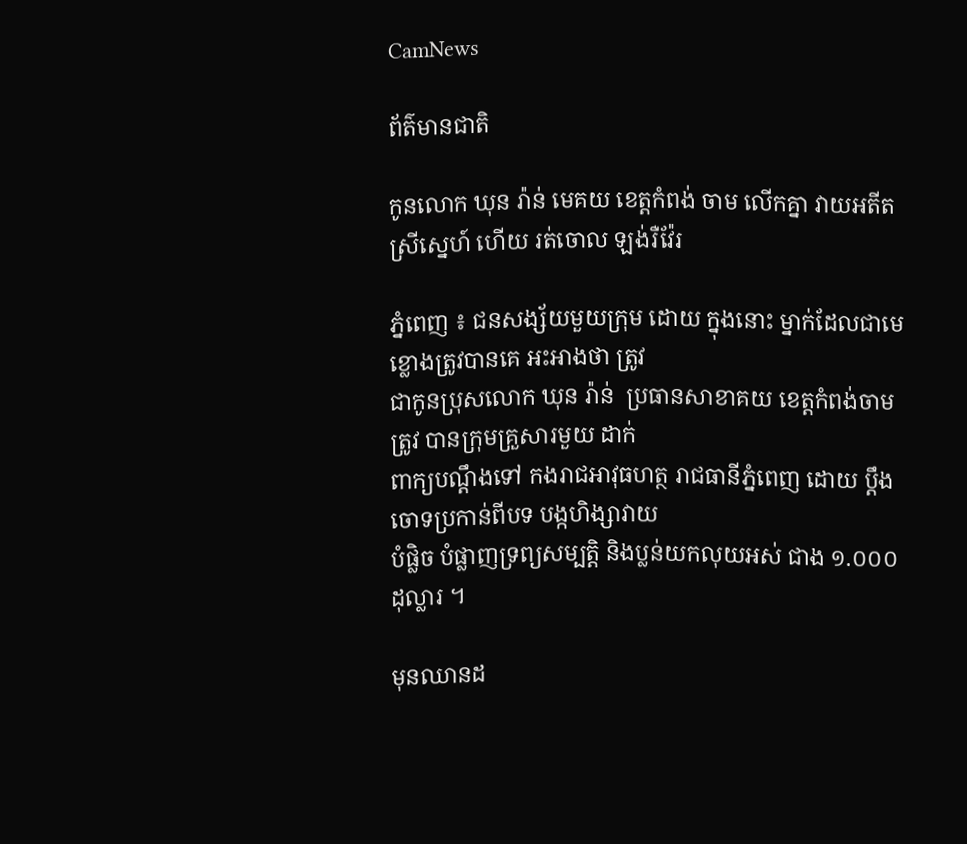CamNews

ព័ត៌មានជាតិ

កូនលោក ឃុន រ៉ាន់ មេគយ ខេត្ដកំពង់ ចាម លើកគ្នា វាយអតីតស្រីស្នេហ៍ ហើយ រត់ចោល ឡង់រឺវ៉ែរ

ភ្នំពេញ ៖ ជនសង្ស័យមួយក្រុម ដោយ ក្នុងនោះ ម្នាក់ដែលជាមេខ្លោងត្រូវបានគេ អះអាងថា ត្រូវ
ជាកូនប្រុសលោក ឃុន រ៉ាន់  ប្រធានសាខាគយ ខេត្ដកំពង់ចាម ត្រូវ បានក្រុមគ្រួសារមួយ ដាក់
ពាក្យបណ្ដឹងទៅ កងរាជអាវុធហត្ថ រាជធានីភ្នំពេញ ដោយ ប្ដឹងចោទប្រកាន់ពីបទ បង្កហិង្សាវាយ
បំផ្លិច បំផ្លាញទ្រព្យសម្បត្ដិ និងប្លន់យកលុយអស់ ជាង ១.០០០ ដុល្លារ ។

មុនឈានដ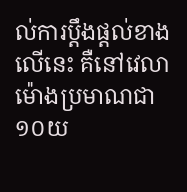ល់ការប្ដឹងផ្ដល់ខាងលើនេះ គឺនៅវេលាម៉ោងប្រមាណជា ១០យ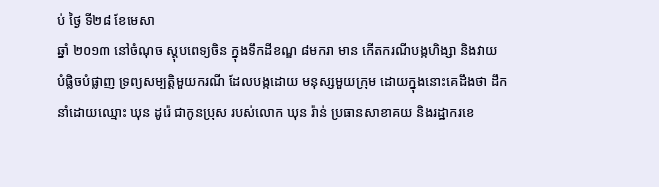ប់ ថ្ងៃ ទី២៨ ខែមេសា
ឆ្នាំ ២០១៣ នៅចំណុច ស្ដុបពេទ្យចិន ក្នុងទឹកដីខណ្ឌ ៨មករា មាន កើតករណីបង្កហិង្សា និងវាយ
បំផ្លិចបំផ្លាញ ទ្រព្យសម្បត្ដិមួយករណី ដែលបង្កដោយ មនុស្សមួយក្រុម ដោយក្នុងនោះគេដឹងថា ដឹក
នាំដោយឈ្មោះ ឃុន ដូរ៉េ ជាកូនប្រុស របស់លោក ឃុន រ៉ាន់ ប្រធានសាខាគយ និងរដ្ឋាករខេ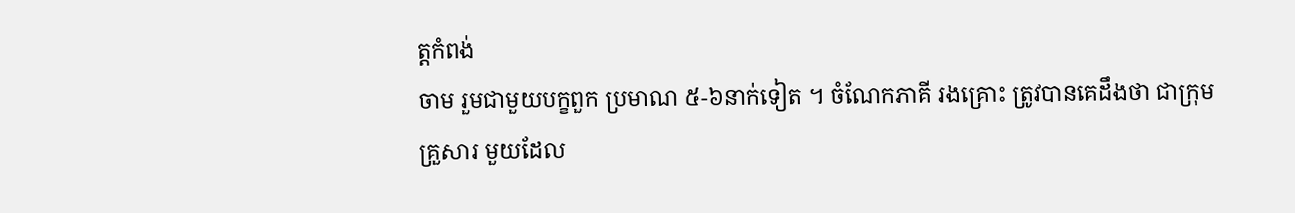ត្ដកំពង់
ចាម រួមជាមួយបក្ខពួក ប្រមាណ ៥-៦នាក់ទៀត ។ ចំណែកភាគី រងគ្រោះ ត្រូវបានគេដឹងថា ជាក្រុម
គ្រួសារ មួយដែល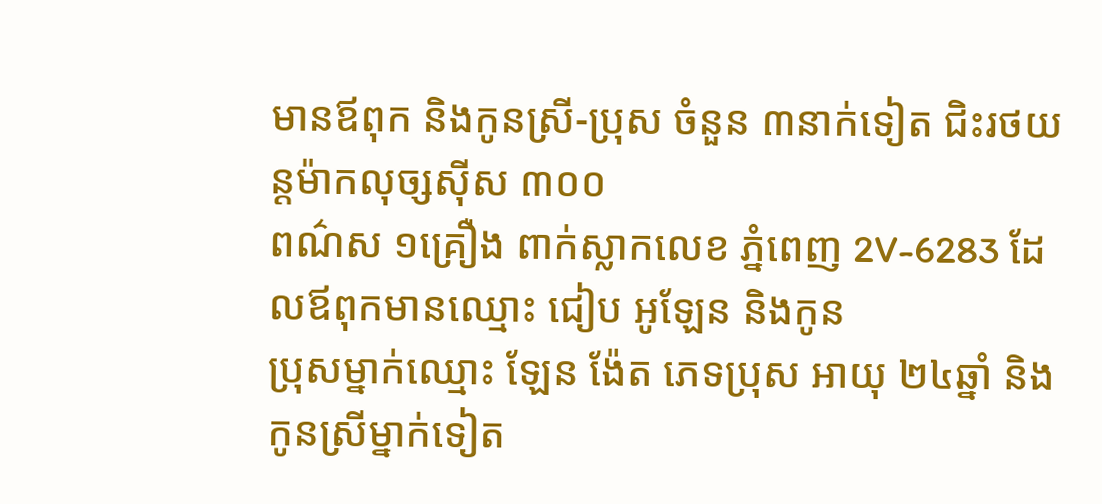មានឪពុក និងកូនស្រី-ប្រុស ចំនួន ៣នាក់ទៀត ជិះរថយន្ដម៉ាកលុច្សស៊ីស ៣០០
ពណ៌ស ១គ្រឿង ពាក់ស្លាកលេខ ភ្នំពេញ 2V-6283 ដែលឪពុកមានឈ្មោះ ជៀប អូឡែន និងកូន
ប្រុសម្នាក់ឈ្មោះ ឡែន ង៉ែត ភេទប្រុស អាយុ ២៤ឆ្នាំ និង កូនស្រីម្នាក់ទៀត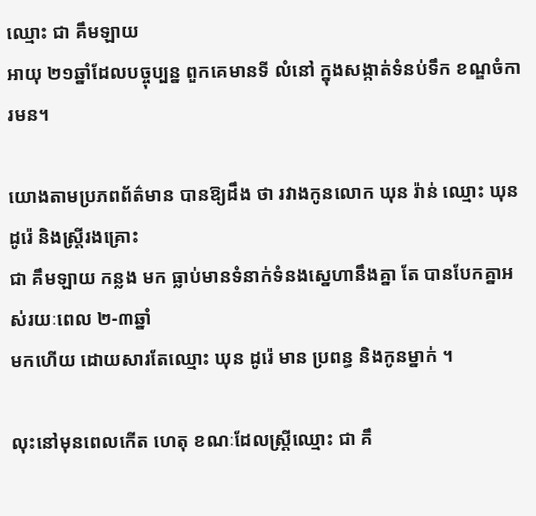ឈ្មោះ ជា គឹមឡាយ
អាយុ ២១ឆ្នាំដែលបច្ចុប្បន្ន ពួកគេមានទី លំនៅ ក្នុងសង្កាត់ទំនប់ទឹក ខណ្ឌចំការមន។

យោងតាមប្រភពព័ត៌មាន បានឱ្យដឹង ថា រវាងកូនលោក ឃុន រ៉ាន់ ឈ្មោះ ឃុន ដូរ៉េ និងស្ដ្រីរងគ្រោះ
ជា គឹមឡាយ កន្លង មក ធ្លាប់មានទំនាក់ទំនងស្នេហានឹងគ្នា តែ បានបែកគ្នាអស់រយៈពេល ២-៣ឆ្នាំ
មកហើយ ដោយសារតែឈ្មោះ ឃុន ដូរ៉េ មាន ប្រពន្ធ និងកូនម្នាក់ ។

លុះនៅមុនពេលកើត ហេតុ ខណៈដែលស្ដ្រីឈ្មោះ ជា គឹ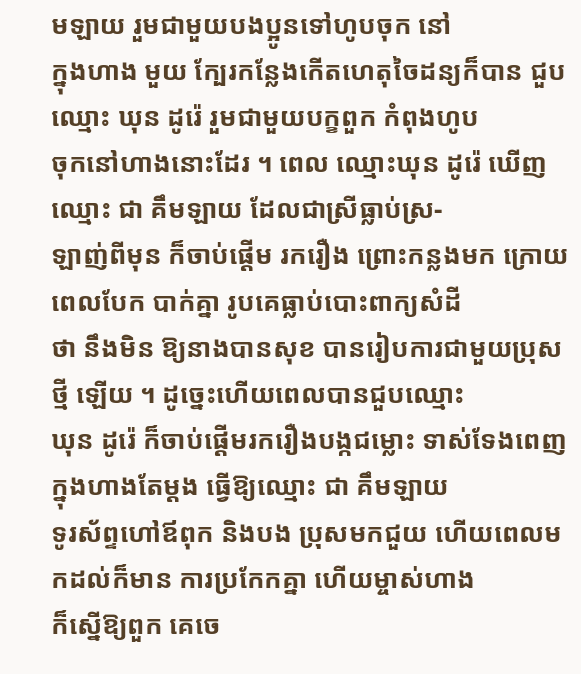មឡាយ រួមជាមួយបងប្អូនទៅហូបចុក នៅ
ក្នុងហាង មួយ ក្បែរកន្លែងកើតហេតុចៃដន្យក៏បាន ជួបឈ្មោះ ឃុន ដូរ៉េ រួមជាមួយបក្ខពួក កំពុងហូប
ចុកនៅហាងនោះដែរ ។ ពេល ឈ្មោះឃុន ដូរ៉េ ឃើញឈ្មោះ ជា គឹមឡាយ ដែលជាស្រីធ្លាប់ស្រ-
ឡាញ់ពីមុន ក៏ចាប់ផ្ដើម រករឿង ព្រោះកន្លងមក ក្រោយពេលបែក បាក់គ្នា រូបគេធ្លាប់បោះពាក្យសំដី
ថា នឹងមិន ឱ្យនាងបានសុខ បានរៀបការជាមួយប្រុសថ្មី ឡើយ ។ ដូច្នេះហើយពេលបានជួបឈ្មោះ
ឃុន ដូរ៉េ ក៏ចាប់ផ្ដើមរករឿងបង្កជម្លោះ ទាស់ទែងពេញក្នុងហាងតែម្ដង ធ្វើឱ្យឈ្មោះ ជា គឹមឡាយ
ទូរស័ព្ទហៅឪពុក និងបង ប្រុសមកជួយ ហើយពេលមកដល់ក៏មាន ការប្រកែកគ្នា ហើយម្ចាស់ហាង
ក៏ស្នើឱ្យពួក គេចេ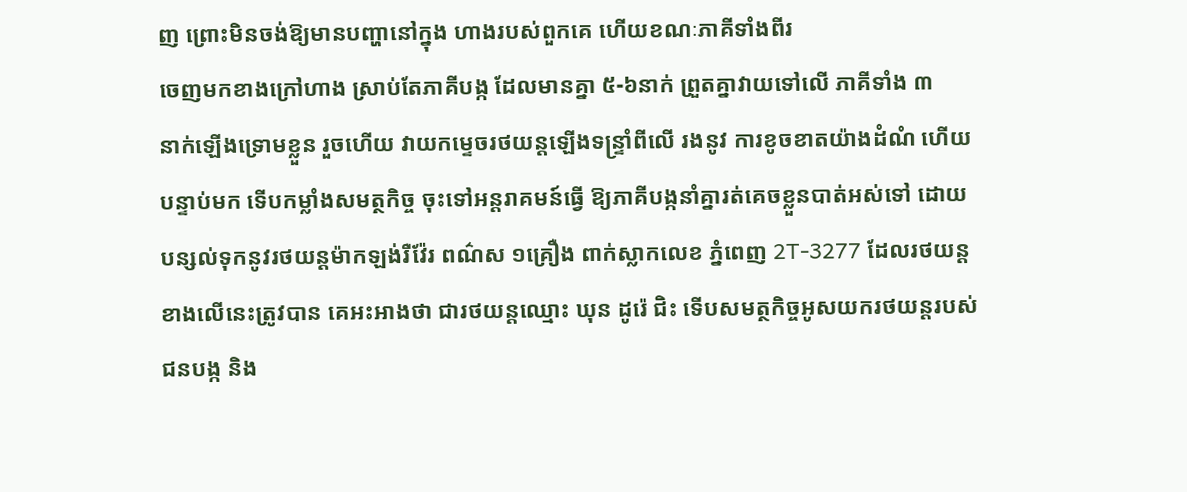ញ ព្រោះមិនចង់ឱ្យមានបញ្ហានៅក្នុង ហាងរបស់ពួកគេ ហើយខណៈភាគីទាំងពីរ
ចេញមកខាងក្រៅហាង ស្រាប់តែភាគីបង្ក ដែលមានគ្នា ៥-៦នាក់ ព្រួតគ្នាវាយទៅលើ ភាគីទាំង ៣
នាក់ឡើងទ្រោមខ្លួន រួចហើយ វាយកម្ទេចរថយន្ដឡើងទន្ទ្រាំពីលើ រងនូវ ការខូចខាតយ៉ាងដំណំ ហើយ
បន្ទាប់មក ទើបកម្លាំងសមត្ថកិច្ច ចុះទៅអន្ដរាគមន៍ធ្វើ ឱ្យភាគីបង្កនាំគ្នារត់គេចខ្លួនបាត់អស់ទៅ ដោយ
បន្សល់ទុកនូវរថយន្ដម៉ាកឡង់រឺវ៉ែរ ពណ៌ស ១គ្រឿង ពាក់ស្លាកលេខ ភ្នំពេញ 2T-3277 ដែលរថយន្ដ
ខាងលើនេះត្រូវបាន គេអះអាងថា ជារថយន្ដឈ្មោះ ឃុន ដូរ៉េ ជិះ ទើបសមត្ថកិច្ចអូសយករថយន្ដរបស់
ជនបង្ក និង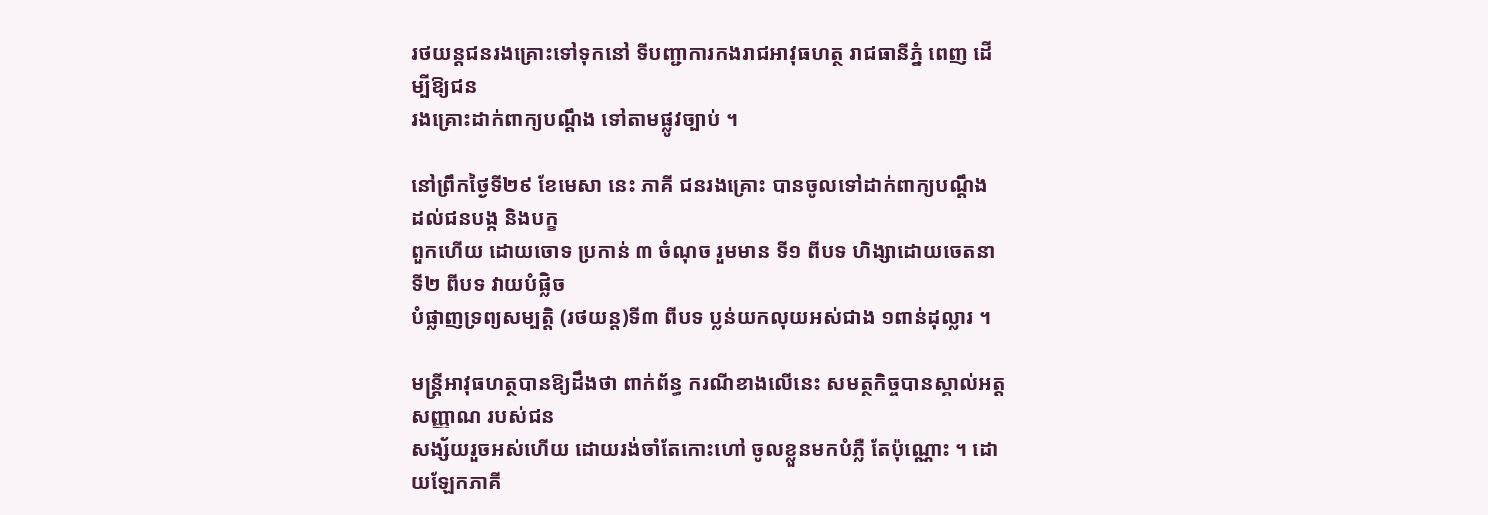រថយន្ដជនរងគ្រោះទៅទុកនៅ ទីបញ្ជាការកងរាជអាវុធហត្ថ រាជធានីភ្នំ ពេញ ដើម្បីឱ្យជន
រងគ្រោះដាក់ពាក្យបណ្ដឹង ទៅតាមផ្លូវច្បាប់ ។

នៅព្រឹកថ្ងៃទី២៩ ខែមេសា នេះ ភាគី ជនរងគ្រោះ បានចូលទៅដាក់ពាក្យបណ្ដឹង ដល់ជនបង្ក និងបក្ខ
ពួកហើយ ដោយចោទ ប្រកាន់ ៣ ចំណុច រួមមាន ទី១ ពីបទ ហិង្សាដោយចេតនា ទី២ ពីបទ វាយបំផ្លិច
បំផ្លាញទ្រព្យសម្បត្ដិ (រថយន្ដ)ទី៣ ពីបទ ប្លន់យកលុយអស់ជាង ១ពាន់ដុល្លារ ។

មន្ដ្រីអាវុធហត្ថបានឱ្យដឹងថា ពាក់ព័ន្ធ ករណីខាងលើនេះ សមត្ថកិច្ចបានស្គាល់អត្ដ សញ្ញាណ របស់ជន
សង្ស័យរួចអស់ហើយ ដោយរង់ចាំតែកោះហៅ ចូលខ្លួនមកបំភ្លឺ តែប៉ុណ្ណោះ ។ ដោយឡែកភាគី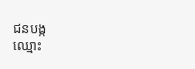ជនបង្ក
ឈ្មោះ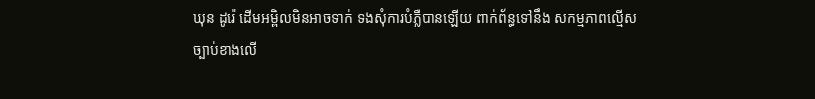ឃុន ដូរ៉េ ដើមអម្ពិលមិនអាចទាក់ ទងសុំការបំភ្លឺបានឡើយ ពាក់ព័ន្ធទៅនឹង សកម្មភាពល្មើស
ច្បាប់ខាងលើ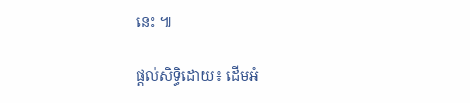នេះ ៕

ផ្តល់សិទ្ធិដោយ៖ ដើមអំ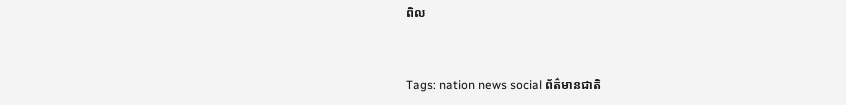ពិល


Tags: nation news social ព័ត៌មានជាតិ